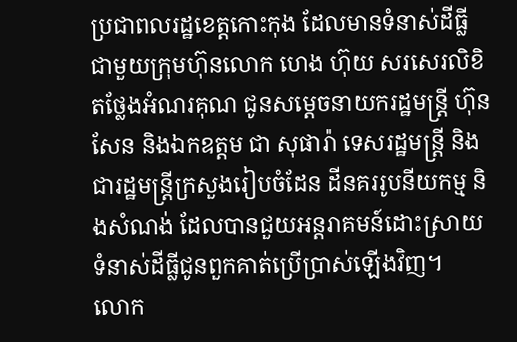ប្រជាពលរដ្ឋខេត្តកោះកុង ដែលមានទំនាស់ដីធ្លី ជាមួយក្រុមហ៊ុនលោក ហេង ហ៊ុយ សរសេរលិខិតថ្លែងអំណរគុណ ជូនសម្តេចនាយករដ្ឋមន្ត្រី ហ៊ុន សែន និងឯកឧត្តម ជា សុផារ៉ា ទេសរដ្ឋមន្ត្រី និងជារដ្ឋមន្ត្រីក្រសួងរៀបចំដែន ដីនគររូបនីយកម្ម និងសំណង់ ដែលបានជួយអន្តរាគមន៍ដោះស្រាយទំនាស់ដីធ្លីជូនពួកគាត់ប្រើប្រាស់ឡើងវិញ។
លោក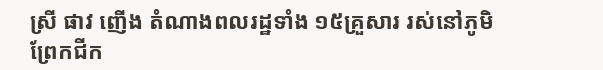ស្រី ផាវ ញើង តំណាងពលរដ្ឋទាំង ១៥គ្រួសារ រស់នៅភូមិព្រែកជីក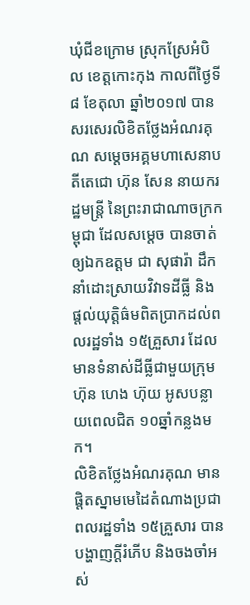ឃុំជីខក្រោម ស្រុកស្រែអំបិល ខេត្តកោះកុង កាលពីថ្ងៃទី៨ ខែតុលា ឆ្នាំ២០១៧ បានសរសេរលិខិតថ្លែងអំណរគុណ សម្តេចអគ្គមហាសេនាបតីតេជោ ហ៊ុន សែន នាយករដ្ឋមន្ត្រី នៃព្រះរាជាណាចក្រកម្ពុជា ដែលសម្តេច បានចាត់ឲ្យឯកឧត្តម ជា សុផារ៉ា ដឹកនាំដោះស្រាយវិវាទដីធ្លី និងផ្តល់យុត្តិធ៌មពិតប្រាកដល់ពលរដ្ឋទាំង ១៥គ្រួសារ ដែលមានទំនាស់ដីធ្លីជាមួយក្រុមហ៊ុន ហេង ហ៊ុយ អូសបន្លាយពេលជិត ១០ឆ្នាំកន្លងមក។
លិខិតថ្លែងអំណរគុណ មានផ្តិតស្នាមមេដៃតំណាងប្រជាពលរដ្ឋទាំង ១៥គ្រួសារ បានបង្ហាញក្តីរំភើប និងចងចាំអស់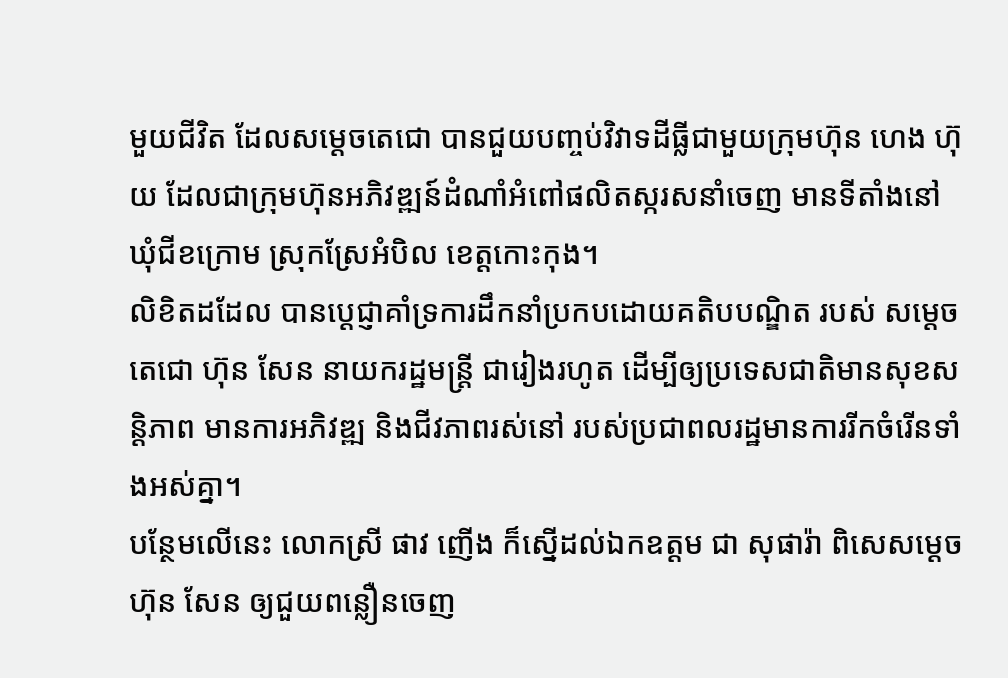មួយជីវិត ដែលសម្តេចតេជោ បានជួយបញ្ចប់វិវាទដីធ្លីជាមួយក្រុមហ៊ុន ហេង ហ៊ុយ ដែលជាក្រុមហ៊ុនអភិវឌ្ឍន៍ដំណាំអំពៅផលិតស្ករសនាំចេញ មានទីតាំងនៅឃុំជីខក្រោម ស្រុកស្រែអំបិល ខេត្តកោះកុង។
លិខិតដដែល បានប្តេជ្ញាគាំទ្រការដឹកនាំប្រកបដោយគតិបបណ្ឌិត របស់ សម្តេចតេជោ ហ៊ុន សែន នាយករដ្ឋមន្ត្រី ជារៀងរហូត ដើម្បីឲ្យប្រទេសជាតិមានសុខសន្តិភាព មានការអភិវឌ្ឍ និងជីវភាពរស់នៅ របស់ប្រជាពលរដ្ឋមានការរីកចំរើនទាំងអស់គ្នា។
បន្ថែមលើនេះ លោកស្រី ផាវ ញើង ក៏ស្នើដល់ឯកឧត្តម ជា សុផារ៉ា ពិសេសម្តេច ហ៊ុន សែន ឲ្យជួយពន្លឿនចេញ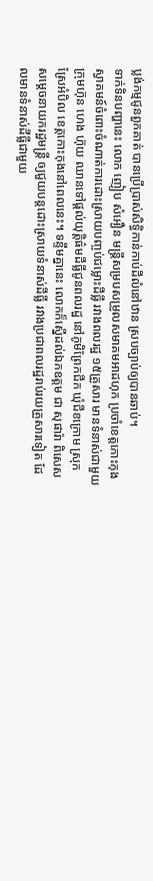ប្លង់កម្មជូនពួកគាត់ បានប្រើប្រាស់សិទ្ធិកាន់កាប់ដីលំនៅឋាន ស្របច្បាប់ឲ្យបានឆាប់។
ទាក់ទិនបញ្ហានេះ លោក ញៀប សំអឿន មន្ត្រីសម្របសម្រួលសមាគមអាដហុក ប្រចាំខេត្តកោះកុង ស្វាគមន៍ចំពោះចំណាត់ការដោះស្រាយបញ្ចប់ជម្លោះដីធ្លី រវាងពលរដ្ឋ ១៥គ្រួសារ មានទំនាស់ជាមួយក្រុមហ៊ុន ហេង ហ៊ុយ ឈានទៅផ្តល់យុត្តិធ៌មដីធ្លីជូនពលរដ្ឋ នៅភូមិព្រែកជីក ឃុំជីខក្រោម ស្រុកស្រែអំបិល ខេត្តកោះកុងនៅពេលនេះ។ ទន្ទឹមគ្នានេះ លោកក៏ស្នើដល់ឯកឧត្តម ជា សុផារ៉ា ពិសេសសម្តេចនាយករដ្ឋមន្ត្រី ឲ្យជួយបន្តដោះស្រាយទំនាស់ដីធ្លី រវាងប្រជាពលរដ្ឋរាប់រយគ្រួសារទៀត ដែលមានទំនាស់ដីធ្លីជាមួយ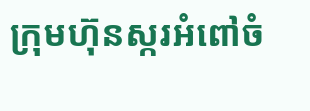ក្រុមហ៊ុនស្ករអំពៅចំ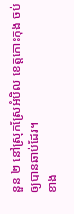នួន ២ នៅស្រុកស្រែអំបិល ខេត្តកោះកុង ចប់ឲ្យបានឆាប់ដែរ។
ខាង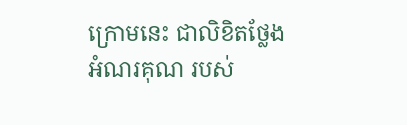ក្រោមនេះ ជាលិខិតថ្លែងអំណរគុណ របស់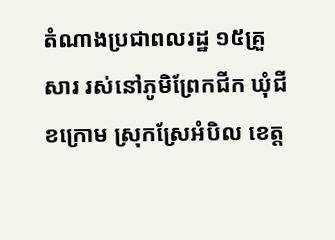តំណាងប្រជាពលរដ្ឋ ១៥គ្រួសារ រស់នៅភូមិព្រែកជីក ឃុំជីខក្រោម ស្រុកស្រែអំបិល ខេត្ត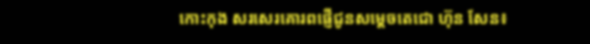កោះកុង សរសេរគោរពផ្ញើជូនសម្តេចតេជោ ហ៊ុន សែន៖